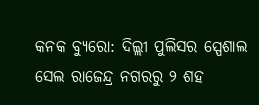କନକ ବ୍ୟୁରୋ: ଦିଲ୍ଲୀ ପୁଲିସର ସ୍ପେଶାଲ ସେଲ ରାଜେନ୍ଦ୍ର ନଗରରୁ ୨ ଶହ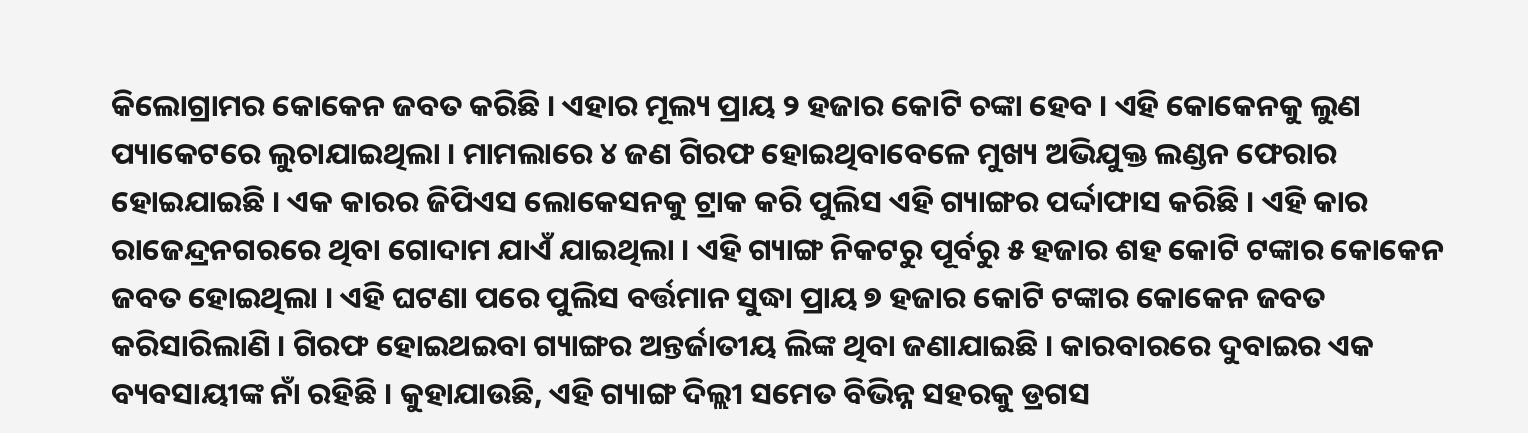କିଲୋଗ୍ରାମର କୋକେନ ଜବତ କରିଛି । ଏହାର ମୂଲ୍ୟ ପ୍ରାୟ ୨ ହଜାର କୋଟି ଚଙ୍କା ହେବ । ଏହି କୋକେନକୁ ଲୁଣ ପ୍ୟାକେଟରେ ଲୁଚାଯାଇଥିଲା । ମାମଲାରେ ୪ ଜଣ ଗିରଫ ହୋଇଥିବାବେଳେ ମୁଖ୍ୟ ଅଭିଯୁକ୍ତ ଲଣ୍ଡନ ଫେରାର ହୋଇଯାଇଛି । ଏକ କାରର ଜିପିଏସ ଲୋକେସନକୁ ଟ୍ରାକ କରି ପୁଲିସ ଏହି ଗ୍ୟାଙ୍ଗର ପର୍ଦ୍ଦାଫାସ କରିଛି । ଏହି କାର ରାଜେନ୍ଦ୍ରନଗରରେ ଥିବା ଗୋଦାମ ଯାଏଁ ଯାଇଥିଲା । ଏହି ଗ୍ୟାଙ୍ଗ ନିକଟରୁ ପୂର୍ବରୁ ୫ ହଜାର ଶହ କୋଟି ଟଙ୍କାର କୋକେନ ଜବତ ହୋଇଥିଲା । ଏହି ଘଟଣା ପରେ ପୁଲିସ ବର୍ତ୍ତମାନ ସୁଦ୍ଧା ପ୍ରାୟ ୭ ହଜାର କୋଟି ଟଙ୍କାର କୋକେନ ଜବତ କରିସାରିଲାଣି । ଗିରଫ ହୋଇଥଇବା ଗ୍ୟାଙ୍ଗର ଅନ୍ତର୍ଜାତୀୟ ଲିଙ୍କ ଥିବା ଜଣାଯାଇଛି । କାରବାରରେ ଦୁବାଇର ଏକ ବ୍ୟବସାୟୀଙ୍କ ନାଁ ରହିଛି । କୁହାଯାଉଛି, ଏହି ଗ୍ୟାଙ୍ଗ ଦିଲ୍ଲୀ ସମେତ ବିଭିନ୍ନ ସହରକୁ ଡ୍ରଗସ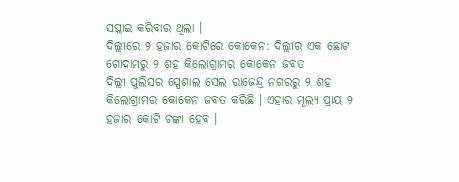ସପ୍ଲାଇ କରିବାର ଥିଲା ।
ଦିଲ୍ଲୀରେ ୨ ହଜାର କୋଟିରେ କୋକେନ: ଦିଲ୍ଲୀର ଏକ ଛୋଟ ଗୋଦାମରୁ ୨ ଶହ କିଲୋଗ୍ରାମର କୋକେନ ଜବତ
ଦିଲ୍ଲୀ ପୁଲିସର ସ୍ପେଶାଲ ସେଲ ରାଜେନ୍ଦ୍ର ନଗରରୁ ୨ ଶହ କିଲୋଗ୍ରାମର କୋକେନ ଜବତ କରିଛି । ଏହାର ମୂଲ୍ୟ ପ୍ରାୟ ୨ ହଜାର କୋଟି ଚଙ୍କା ହେବ ।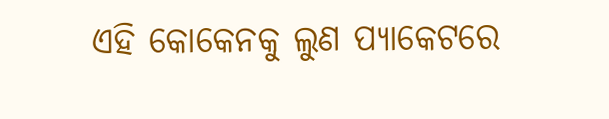ଏହି କୋକେନକୁ ଲୁଣ ପ୍ୟାକେଟରେ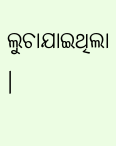ଲୁଚାଯାଇଥିଲା ।